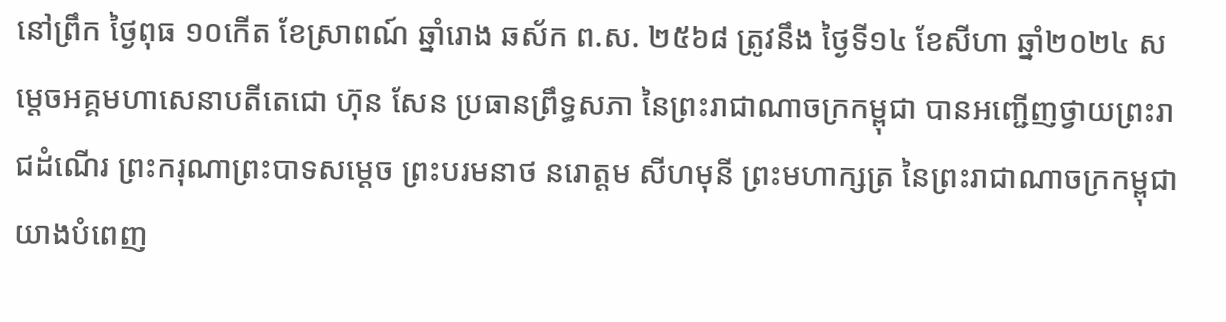នៅព្រឹក ថ្ងៃពុធ ១០កើត ខែស្រាពណ៍ ឆ្នាំរោង ឆស័ក ព.ស. ២៥៦៨ ត្រូវនឹង ថ្ងៃទី១៤ ខែសីហា ឆ្នាំ២០២៤ សម្ដេចអគ្គមហាសេនាបតីតេជោ ហ៊ុន សែន ប្រធានព្រឹទ្ធសភា នៃព្រះរាជាណាចក្រកម្ពុជា បានអញ្ជើញថ្វាយព្រះរាជដំណើរ ព្រះករុណាព្រះបាទសម្ដេច ព្រះបរមនាថ នរោត្តម សីហមុនី ព្រះមហាក្សត្រ នៃព្រះរាជាណាចក្រកម្ពុជា យាងបំពេញ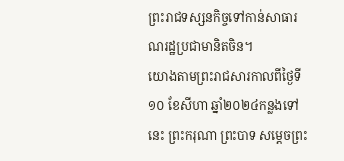ព្រះរាជទស្សនកិច្ចទៅកាន់សាធារណរដ្ឋប្រជាមានិតចិន។
យោងតាមព្រះរាជសារកាលពីថ្ងៃទី១០ ខែសីហា ឆ្នាំ២០២៤កន្លងទៅនេះ ព្រះករុណា ព្រះបាទ សម្តេចព្រះ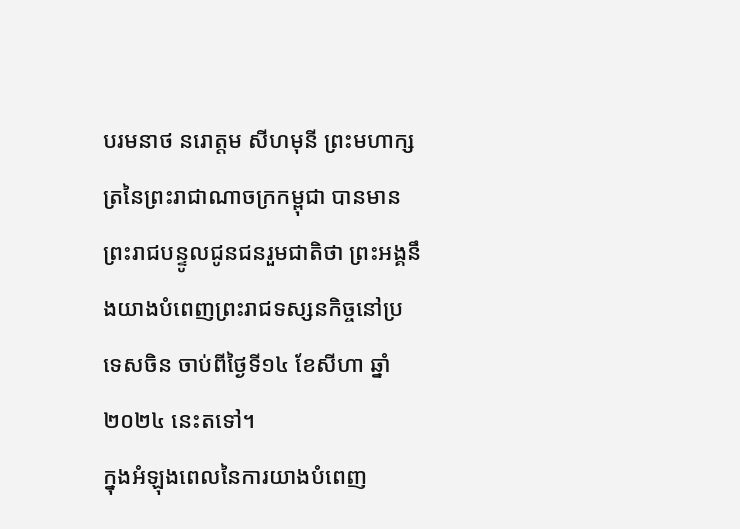បរមនាថ នរោត្តម សីហមុនី ព្រះមហាក្សត្រនៃព្រះរាជាណាចក្រកម្ពុជា បានមានព្រះរាជបន្ទូលជូនជនរួមជាតិថា ព្រះអង្គនឹងយាងបំពេញព្រះរាជទស្សនកិច្ចនៅប្រទេសចិន ចាប់ពីថ្ងៃទី១៤ ខែសីហា ឆ្នាំ២០២៤ នេះតទៅ។
ក្នុងអំឡុងពេលនៃការយាងបំពេញ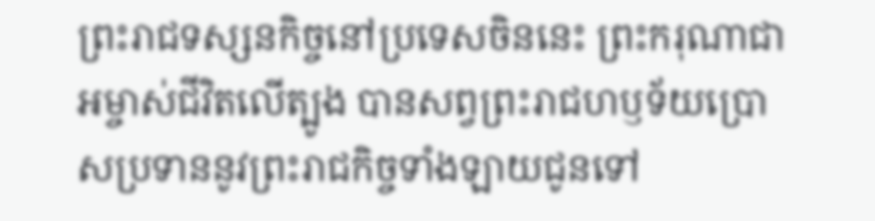ព្រះរាជទស្សនកិច្ចនៅប្រទេសចិននេះ ព្រះករុណាជាអម្ចាស់ជីវិតលើត្បូង បានសព្វព្រះរាជហឫទ័យប្រោសប្រទាននូវព្រះរាជកិច្ចទាំងឡាយជូនទៅ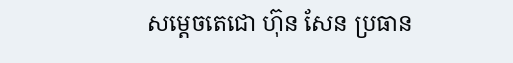សម្តេចតេជោ ហ៊ុន សែន ប្រធាន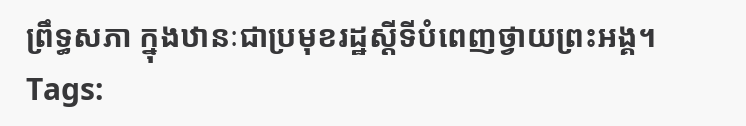ព្រឹទ្ធសភា ក្នុងឋានៈជាប្រមុខរដ្ឋស្តីទីបំពេញថ្វាយព្រះអង្គ។
Tags: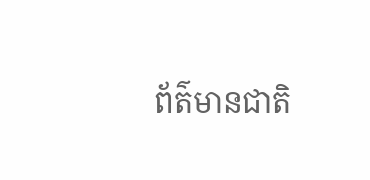ព័ត៌មានជាតិ